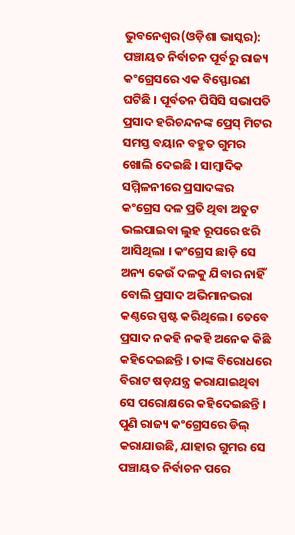ଭୁବନେଶ୍ୱର(ଓଡ଼ିଶା ଭାସ୍କର): ପଞ୍ଚାୟତ ନିର୍ବାଚନ ପୂର୍ବରୁ ରାଜ୍ୟ କଂଗ୍ରେସରେ ଏକ ବିସ୍ଫୋରଣ ଘଟିଛି । ପୂର୍ବତନ ପିସିସି ସଭାପତି ପ୍ରସାଦ ହରିଚନ୍ଦନଙ୍କ ପ୍ରେସ୍ ମିଟର ସମସ୍ତ ବୟାନ ବହୁତ ଗୁମର ଖୋଲି ଦେଇଛି । ସାମ୍ବାଦିକ ସମ୍ମିଳନୀରେ ପ୍ରସାଦଙ୍କର କଂଗ୍ରେସ ଦଳ ପ୍ରତି ଥିବା ଅତୁଟ ଭଲପାଇବା ଲୁହ ରୂପରେ ଝରି ଆସିଥିଲା । କଂଗ୍ରେସ ଛାଡ଼ି ସେ ଅନ୍ୟ କେଉଁ ଦଳକୁ ଯିବାର ନାହିଁ ବୋଲି ପ୍ରସାଦ ଅଭିମାନଭରା କଣ୍ଠରେ ସ୍ପଷ୍ଟ କରିଥିଲେ । ତେବେ ପ୍ରସାଦ ନକହି ନକହି ଅନେକ କିଛି କହିଦେଇଛନ୍ତି । ତାଙ୍କ ବିରୋଧରେ ବିରାଟ ଷଡ଼ଯନ୍ତ୍ର କରାଯାଇଥିବା ସେ ପରୋକ୍ଷରେ କହିଦେଇଛନ୍ତି । ପୁଣି ରାଜ୍ୟ କଂଗ୍ରେସରେ ଡିଲ୍ କରାଯାଉଛି, ଯାହାର ଗୁମର ସେ ପଞ୍ଚାୟତ ନିର୍ବାଚନ ପରେ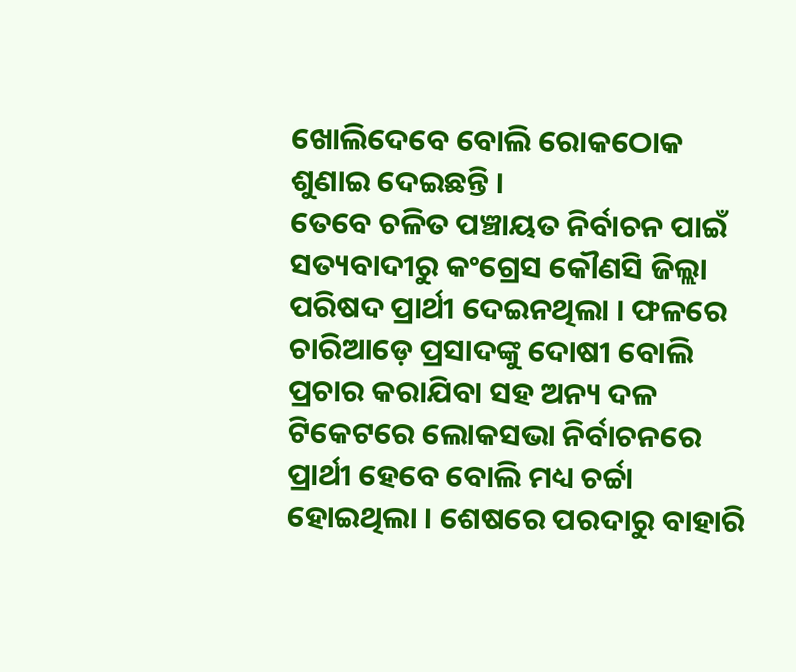ଖୋଲିଦେବେ ବୋଲି ରୋକଠୋକ ଶୁଣାଇ ଦେଇଛନ୍ତି ।
ତେବେ ଚଳିତ ପଞ୍ଚାୟତ ନିର୍ବାଚନ ପାଇଁ ସତ୍ୟବାଦୀରୁ କଂଗ୍ରେସ କୌଣସି ଜିଲ୍ଲା ପରିଷଦ ପ୍ରାର୍ଥୀ ଦେଇନଥିଲା । ଫଳରେ ଚାରିଆଡ଼େ ପ୍ରସାଦଙ୍କୁ ଦୋଷୀ ବୋଲି ପ୍ରଚାର କରାଯିବା ସହ ଅନ୍ୟ ଦଳ ଟିକେଟରେ ଲୋକସଭା ନିର୍ବାଚନରେ ପ୍ରାର୍ଥୀ ହେବେ ବୋଲି ମଧ୍ୟ ଚର୍ଚ୍ଚା ହୋଇଥିଲା । ଶେଷରେ ପରଦାରୁ ବାହାରି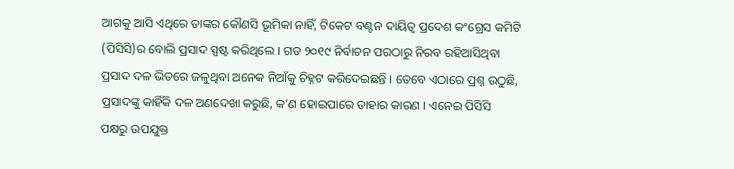ଆଗକୁ ଆସି ଏଥିରେ ତାଙ୍କର କୌଣସି ଭୂମିକା ନାହିଁ, ଟିକେଟ ବଣ୍ଟନ ଦାୟିତ୍ୱ ପ୍ରଦେଶ କଂଗ୍ରେସ କମିଟି (ପିସିସି)ର ବୋଲି ପ୍ରସାଦ ସ୍ପଷ୍ଟ କରିଥିଲେ । ଗତ ୨୦୧୯ ନିର୍ବାଚନ ପରଠାରୁ ନିରବ ରହିଆସିଥିବା ପ୍ରସାଦ ଦଳ ଭିତରେ ଜଳୁଥିବା ଅନେକ ନିଆଁକୁ ଚିହ୍ନଟ କରିଦେଇଛନ୍ତି । ତେବେ ଏଠାରେ ପ୍ରଶ୍ନ ଉଠୁଛି, ପ୍ରସାଦଙ୍କୁ କାହିଁକି ଦଳ ଅଣଦେଖା କରୁଛି, କ’ଣ ହୋଇପାରେ ତାହାର କାରଣ । ଏନେଇ ପିସିସି ପକ୍ଷରୁ ଉପଯୁକ୍ତ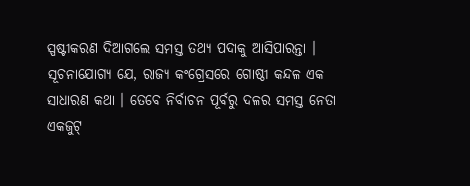ସ୍ପଷ୍ଟୀକରଣ ଦିଆଗଲେ ସମସ୍ତ ତଥ୍ୟ ପଦାକୁ ଆସିପାରନ୍ତା । ସୂଚନାଯୋଗ୍ୟ ଯେ, ରାଜ୍ୟ କଂଗ୍ରେସରେ ଗୋଷ୍ଠୀ କନ୍ଦଳ ଏକ ସାଧାରଣ କଥା । ତେବେ ନିର୍ବାଚନ ପୂର୍ବରୁ ଦଳର ସମସ୍ତ ନେତା ଏକଜୁଟ୍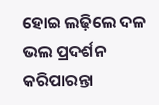ହୋଇ ଲଢ଼ିଲେ ଦଳ ଭଲ ପ୍ରଦର୍ଶନ କରିପାରନ୍ତା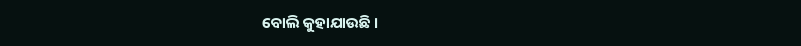ବୋଲି କୁହାଯାଉଛି ।